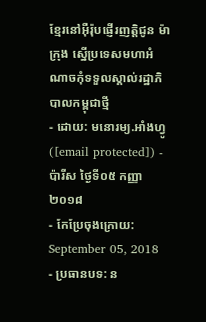ខ្មែរនៅអ៊ឺរ៉ុបផ្ញើរញត្តិជូន ម៉ាក្រុង ស្នើប្រទេសមហាអំណាចកុំទទួលស្គាល់រដ្ឋាភិបាលកម្ពុជាថ្មី
- ដោយ: មនោរម្យ.អាំងហ្វូ ([email protected]) - ប៉ារីស ថ្ងៃទី០៥ កញ្ញា ២០១៨
- កែប្រែចុងក្រោយ: September 05, 2018
- ប្រធានបទ: ន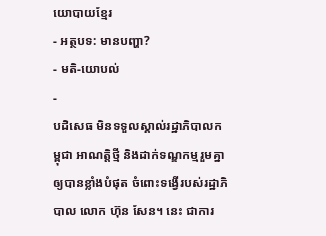យោបាយខ្មែរ
- អត្ថបទ: មានបញ្ហា?
- មតិ-យោបល់
-
បដិសេធ មិនទទួលស្គាល់រដ្ឋាភិបាលកម្ពុជា អាណត្តិថ្មី និងដាក់ទណ្ឌកម្មរួមគ្នា ឲ្យបានខ្លាំងបំផុត ចំពោះទង្វើរបស់រដ្ឋាភិបាល លោក ហ៊ុន សែន។ នេះ ជាការ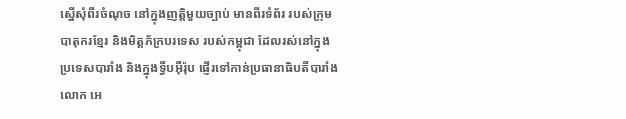ស្នើសុំពីរចំណុច នៅក្នុងញត្តិមួយច្បាប់ មានពីរទំព័រ របស់ក្រុមបាតុករខ្មែរ និងមិត្តភ័ក្របរទេស របស់កម្ពុជា ដែលរស់នៅក្នុងប្រទេសបារាំង និងក្នុងទ្វីបអ៊ឺរ៉ុប ផ្ញើរទៅកាន់ប្រធានាធិបតីបារាំង លោក អេ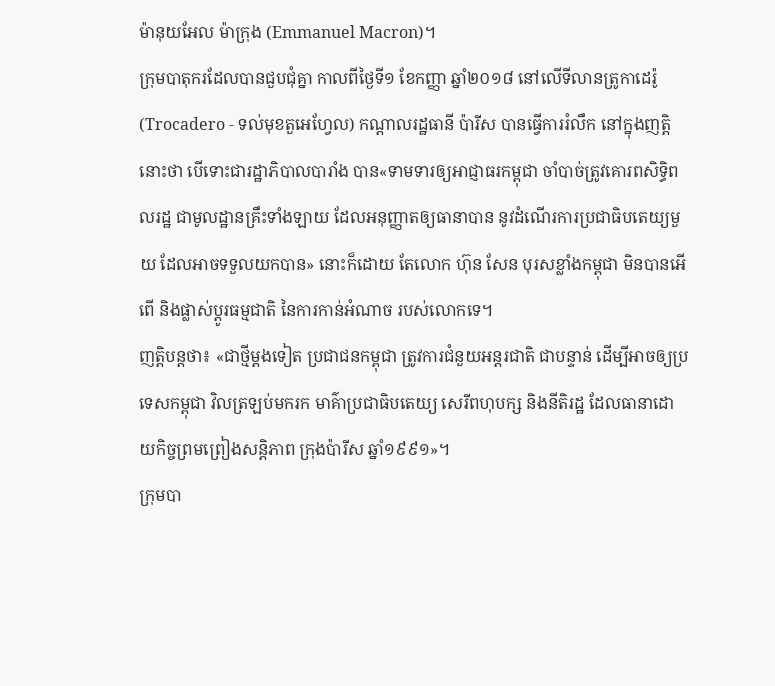ម៉ានុយអែល ម៉ាក្រុង (Emmanuel Macron)។
ក្រុមបាតុករដែលបានជួបជុំគ្នា កាលពីថ្ងៃទី១ ខែកញ្ញា ឆ្នាំ២០១៨ នៅលើទីលានត្រូកាដេរ៉ូ (Trocadero - ទល់មុខតួអេហ្វែល) កណ្ដាលរដ្ឋធានី ប៉ារីស បានធ្វើការរំលឹក នៅក្នុងញត្តិនោះថា បើទោះជារដ្ឋាភិបាលបារាំង បាន«ទាមទារឲ្យអាជ្ញាធរកម្ពុជា ចាំបាច់ត្រូវគោរពសិទ្ធិពលរដ្ឋ ជាមូលដ្ឋានគ្រឹះទាំងឡាយ ដែលអនុញ្ញាតឲ្យធានាបាន នូវដំណើរការប្រជាធិបតេយ្យមួយ ដែលអាចទទួលយកបាន» នោះក៏ដោយ តែលោក ហ៊ុន សែន បុរសខ្លាំងកម្ពុជា មិនបានអើពើ និងផ្លាស់ប្ដូរធម្មជាតិ នៃការកាន់អំណាច របស់លោកទេ។
ញត្តិបន្តថា៖ «ជាថ្មីម្ដងទៀត ប្រជាជនកម្ពុជា ត្រូវការជំនួយអន្តរជាតិ ជាបន្ទាន់ ដើម្បីអាចឲ្យប្រទេសកម្ពុជា វិលត្រឡប់មករក មាគ៌ាប្រជាធិបតេយ្យ សេរីពហុបក្ស និងនីតិរដ្ឋ ដែលធានាដោយកិច្ចព្រមព្រៀងសន្តិភាព ក្រុងប៉ារីស ឆ្នាំ១៩៩១»។
ក្រុមបា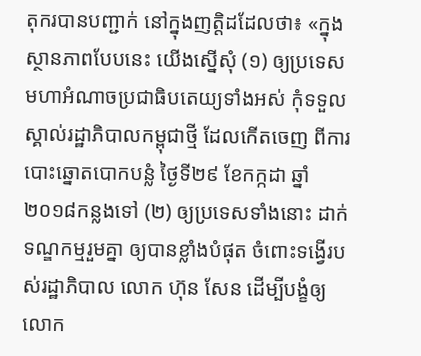តុករបានបញ្ជាក់ នៅក្នុងញត្តិដដែលថា៖ «ក្នុងស្ថានភាពបែបនេះ យើងស្នើសុំ (១) ឲ្យប្រទេសមហាអំណាចប្រជាធិបតេយ្យទាំងអស់ កុំទទួលស្គាល់រដ្ឋាភិបាលកម្ពុជាថ្មី ដែលកើតចេញ ពីការបោះឆ្នោតបោកបន្លំ ថ្ងៃទី២៩ ខែកក្កដា ឆ្នាំ២០១៨កន្លងទៅ (២) ឲ្យប្រទេសទាំងនោះ ដាក់ទណ្ឌកម្មរួមគ្នា ឲ្យបានខ្លាំងបំផុត ចំពោះទង្វើរបស់រដ្ឋាភិបាល លោក ហ៊ុន សែន ដើម្បីបង្ខំឲ្យលោក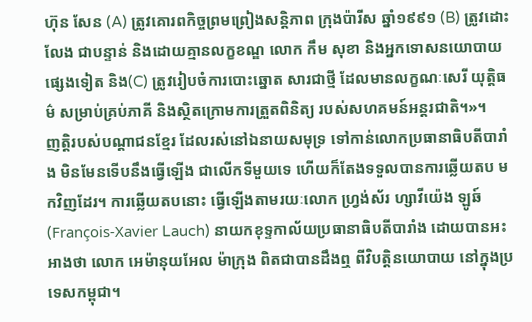ហ៊ុន សែន (A) ត្រូវគោរពកិច្ចព្រមព្រៀងសន្តិភាព ក្រុងប៉ារីស ឆ្នាំ១៩៩១ (B) ត្រូវដោះលែង ជាបន្ទាន់ និងដោយគ្មានលក្ខខណ្ឌ លោក កឹម សុខា និងអ្នកទោសនយោបាយផ្សេងទៀត និង(C) ត្រូវរៀបចំការបោះឆ្នោត សារជាថ្មី ដែលមានលក្ខណៈសេរី យុត្តិធម៌ សម្រាប់គ្រប់ភាគី និងស្ថិតក្រោមការត្រួតពិនិត្យ របស់សហគមន៍អន្តរជាតិ។»។
ញត្តិរបស់បណ្ដាជនខ្មែរ ដែលរស់នៅឯនាយសមុទ្រ ទៅកាន់លោកប្រធានាធិបតីបារាំង មិនមែនទើបនឹងធ្វើឡើង ជាលើកទីមួយទេ ហើយក៏តែងទទួលបានការឆ្លើយតប មកវិញដែរ។ ការឆ្លើយតបនោះ ធ្វើឡើងតាមរយៈលោក ហ្វ្រង់ស័រ ហ្សាវីយ៉េង ឡូឆ៍ (François-Xavier Lauch) នាយកខុទ្ទកាល័យប្រធានាធិបតីបារាំង ដោយបានអះអាងថា លោក អេម៉ានុយអែល ម៉ាក្រុង ពិតជាបានដឹងឮ ពីវិបត្តិនយោបាយ នៅក្នុងប្រទេសកម្ពុជា។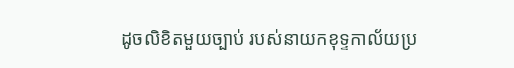ដូចលិខិតមួយច្បាប់ របស់នាយកខុទ្ទកាល័យប្រ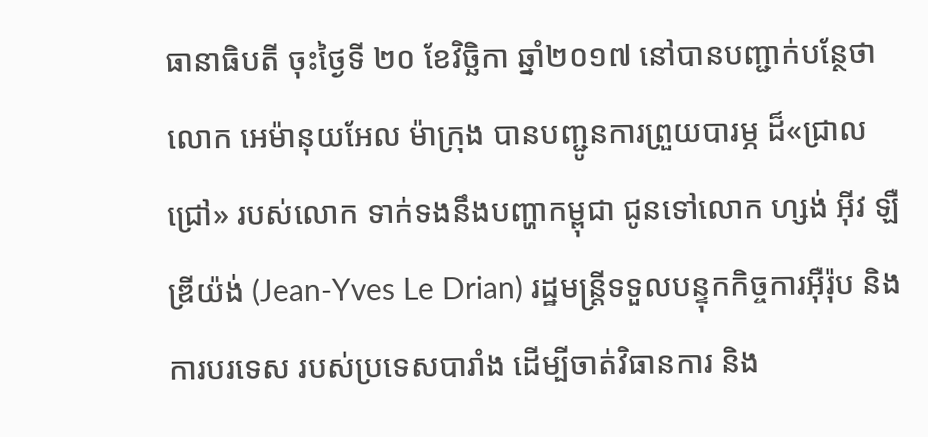ធានាធិបតី ចុះថ្ងៃទី ២០ ខែវិច្ឆិកា ឆ្នាំ២០១៧ នៅបានបញ្ជាក់បន្ថែថា លោក អេម៉ានុយអែល ម៉ាក្រុង បានបញ្ជូនការព្រួយបារម្ភ ដ៏«ជ្រាលជ្រៅ» របស់លោក ទាក់ទងនឹងបញ្ហាកម្ពុជា ជូនទៅលោក ហ្សង់ អ៊ីវ ឡឺឌ្រីយ៉ង់ (Jean-Yves Le Drian) រដ្ឋមន្ត្រីទទួលបន្ទុកកិច្ចការអ៊ឺរ៉ុប និងការបរទេស របស់ប្រទេសបារាំង ដើម្បីចាត់វិធានការ និង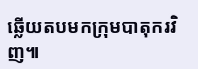ឆ្លើយតបមកក្រុមបាតុករវិញ៕